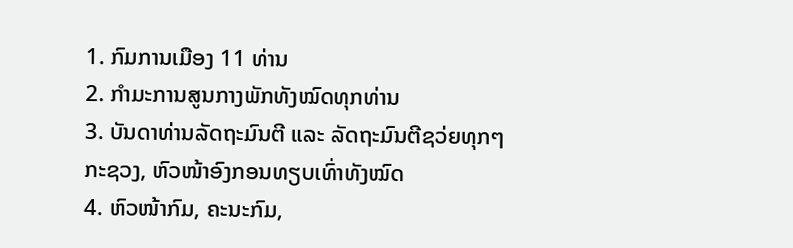1. ກົມການເມືອງ 11 ທ່ານ
2. ກຳມະການສູນກາງພັກທັງໝົດທຸກທ່ານ
3. ບັນດາທ່ານລັດຖະມົນຕີ ແລະ ລັດຖະມົນຕີຊວ່ຍທຸກໆກະຊວງ, ຫົວໜ້າອົງກອນທຽບເທົ່າທັງໝົດ
4. ຫົວໜ້າກົມ, ຄະນະກົມ,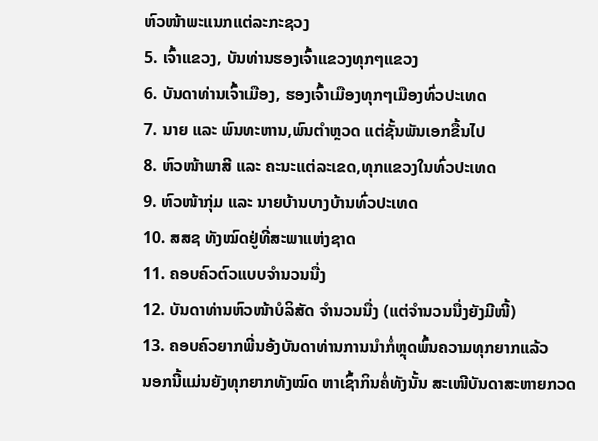ຫົວໜ້າພະແນກແຕ່ລະກະຊວງ
5. ເຈົ້າແຂວງ, ບັນທ່ານຮອງເຈົ້າແຂວງທຸກໆແຂວງ
6. ບັນດາທ່ານເຈົ້າເມືອງ, ຮອງເຈົ້າເມືອງທຸກໆເມືອງທົ່ວປະເທດ
7. ນາຍ ແລະ ພົນທະຫານ,ພົນຕຳຫຼວດ ແຕ່ຊັ້ນພັນເອກຂື້ນໄປ
8. ຫົວໜ້າພາສີ ແລະ ຄະນະແຕ່ລະເຂດ,ທຸກແຂວງໃນທົ່ວປະເທດ
9. ຫົວໜ້າກຸ່ມ ແລະ ນາຍບ້ານບາງບ້ານທົ່ວປະເທດ
10. ສສຊ ທັງໝົດຢູ່ທີ່ສະພາແຫ່ງຊາດ
11. ຄອບຄົວຕົວແບບຈຳນວນນື່ງ
12. ບັນດາທ່ານຫົວໜ້າບໍລິສັດ ຈຳນວນນື່ງ (ແຕ່ຈຳນວນນື່ງຍັງມີໜີ້)
13. ຄອບຄົວຍາກພີ່ນອ້ງບັນດາທ່ານການນຳກໍ່ຫຼຸດພົ້ນຄວາມທຸກຍາກແລ້ວ
ນອກນີ້ແມ່ນຍັງທຸກຍາກທັງໝົດ ຫາເຊົ້າກິນຄໍ່ທັງນັ້ນ ສະເໜີບັນດາສະຫາຍກວດ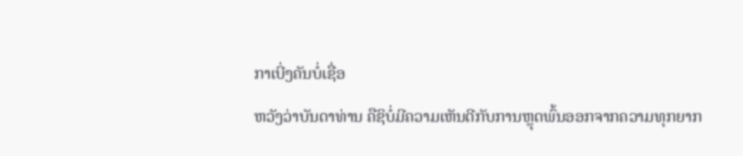ກາເບີ່ງຄັນບໍ່ເຊື່ອ
ຫວັງວ່າບັນດາທ່ານ ຄືຊິບໍ່ມີຄວາມເຫັນດີກັບການຫຼຸດພົ້ນອອກຈາກຄວາມທຸກຍາກ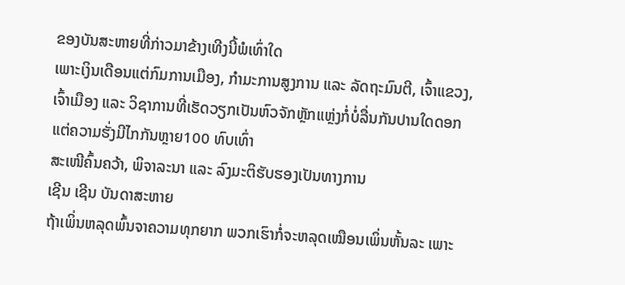ຂອງບັນສະຫາຍທີ່ກ່າວມາຂ້າງເທີງນີ້ພໍເທົ່າໃດ
ເພາະເງິນເດືອນແຕ່ກົມການເມືອງ, ກຳມະການສູງການ ແລະ ລັດຖະມົນຕີ, ເຈົ້າແຂວງ, ເຈົ້າເມືອງ ແລະ ວິຊາການທີ່ເຮັດວຽກເປັນຫົວຈັກຫຼັກແຫຼ່ງກໍ່ບໍ່ລື່ນກັນປານໃດດອກ ແຕ່ຄວາມຮັ່ງມີໄກກັນຫຼາຍ100 ທົບເທົ່າ
ສະເໜີຄົ້ນຄວ້າ, ພິຈາລະນາ ແລະ ລົງມະຕິຮັບຮອງເປັນທາງການ
ເຊີນ ເຊີນ ບັນດາສະຫາຍ
ຖ້າເພິ່ນຫລຸດພົ້ນຈາຄວາມທຸກຍາກ ພວກເຮົາກໍ່ຈະຫລຸດເໝືອນເພິ່ນຫັ້ນລະ ເພາະ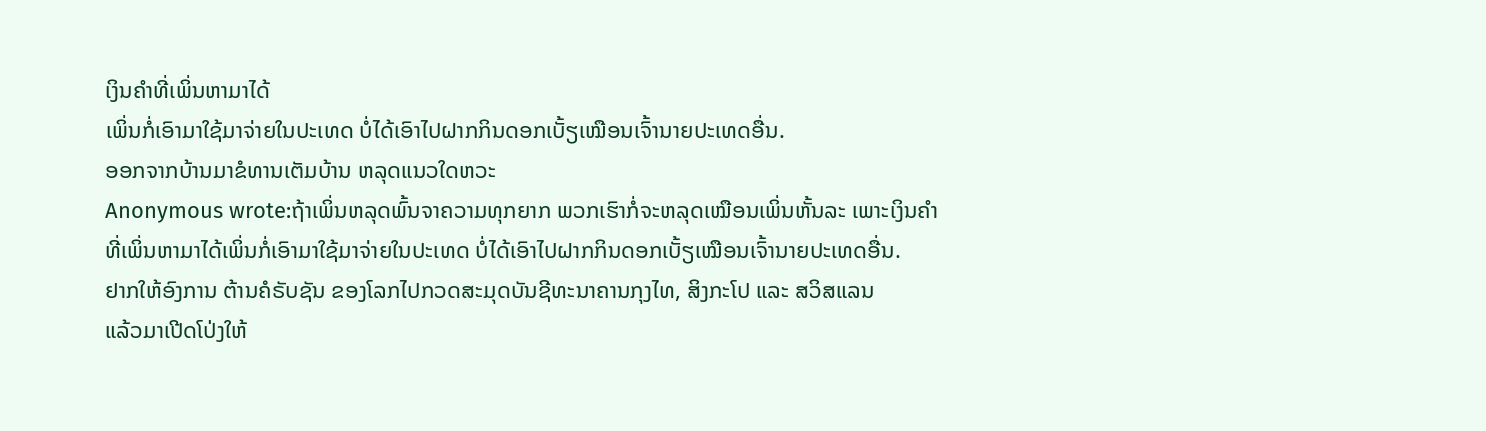ເງິນຄໍາທີ່ເພິ່ນຫາມາໄດ້
ເພິ່ນກໍ່ເອົາມາໃຊ້ມາຈ່າຍໃນປະເທດ ບໍ່ໄດ້ເອົາໄປຝາກກິນດອກເບັ້ຽເໝືອນເຈົ້ານາຍປະເທດອື່ນ.
ອອກຈາກບ້ານມາຂໍທານເຕັມບ້ານ ຫລຸດແນວໃດຫວະ
Anonymous wrote:ຖ້າເພິ່ນຫລຸດພົ້ນຈາຄວາມທຸກຍາກ ພວກເຮົາກໍ່ຈະຫລຸດເໝືອນເພິ່ນຫັ້ນລະ ເພາະເງິນຄໍາທີ່ເພິ່ນຫາມາໄດ້ເພິ່ນກໍ່ເອົາມາໃຊ້ມາຈ່າຍໃນປະເທດ ບໍ່ໄດ້ເອົາໄປຝາກກິນດອກເບັ້ຽເໝືອນເຈົ້ານາຍປະເທດອື່ນ.
ຢາກໃຫ້ອົງການ ຕ້ານຄໍຣັບຊັນ ຂອງໂລກໄປກວດສະມຸດບັນຊີທະນາຄານກຸງໄທ, ສິງກະໂປ ແລະ ສວິສແລນ
ແລ້ວມາເປີດໂປ່ງໃຫ້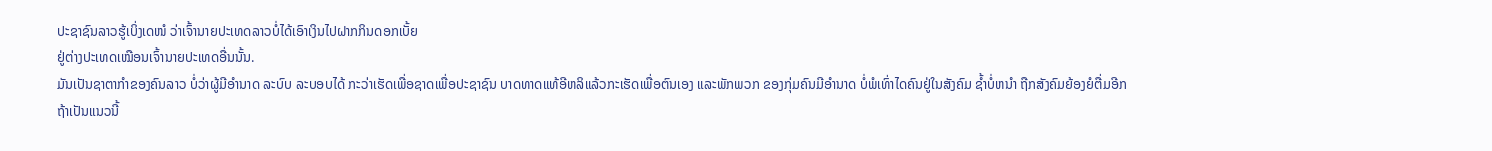ປະຊາຊົນລາວຮູ້ເບິ່ງເດໜໍ ວ່າເຈົ້ານາຍປະເທດລາວບໍ່ໄດ້ເອົາເງິນໄປຝາກກິນດອກເບັ້ຍ
ຢູ່ຕ່າງປະເທດເໝືອນເຈົ້ານາຍປະເທດອື່ນນັ້ນ.
ມັນເປັນຊາຕາກຳຂອງຄົນລາວ ບໍ່ວ່າຜູ້ມີອຳນາດ ລະບົບ ລະບອບໄດ້ ກະວ່າເຮັດເພື່ອຊາດເພື່ອປະຊາຊົນ ບາດທາດແທ້ອີຫລິແລ້ວກະເຮັດເພື່ອຕົນເອງ ແລະພັກພວກ ຂອງກຸ່ມຄົນມີອຳນາດ ບໍ່ພໍເທົ່າໄດຄົນຢູ່ໃນສັງຄົມ ຊ້ຳບໍ່ຫນຳ ຖືກສັງຄົມຍ້ອງຍໍຕື່ມອີກ
ຖ້າເປັນແນວນີ້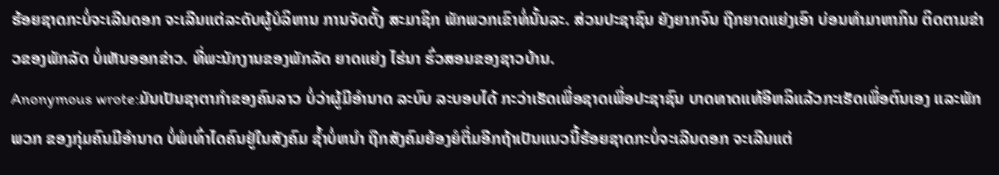ຮ້ອຍຊາດກະບໍ່ຈະເລີນດອກ ຈະເລີນແຕ່ລະດັບຜູ້ບໍລິຫານ ການຈັດຕັ້ງ ສະມາຊິກ ພັກພວກເຂົາທໍ່ນັ້ນລະ. ສ່ວນປະຊາຊົນ ຍັງຍາກຈົນ ຖືກຍາດແຍ່ງເອົາ ບ່ອນທຳມາຫາກິນ ຕິດຕາມຂ່າວຂອງພັກລັດ ບໍ່ເຫັນອອກຂ່າວ. ທີ່ພະນັກງານຂອງພັກລັດ ຍາດແຍ່ງ ໄຮ່ນາ ຮົ່ວສອນຂອງຊາວບ້ານ.
Anonymous wrote:ມັນເປັນຊາຕາກຳຂອງຄົນລາວ ບໍ່ວ່າຜູ້ມີອຳນາດ ລະບົບ ລະບອບໄດ້ ກະວ່າເຮັດເພື່ອຊາດເພື່ອປະຊາຊົນ ບາດທາດແທ້ອີຫລິແລ້ວກະເຮັດເພື່ອຕົນເອງ ແລະພັກພວກ ຂອງກຸ່ມຄົນມີອຳນາດ ບໍ່ພໍເທົ່າໄດຄົນຢູ່ໃນສັງຄົມ ຊ້ຳບໍ່ຫນຳ ຖືກສັງຄົມຍ້ອງຍໍຕື່ມອີກຖ້າເປັນແນວນີ້ຮ້ອຍຊາດກະບໍ່ຈະເລີນດອກ ຈະເລີນແຕ່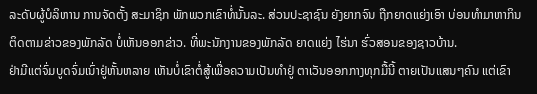ລະດັບຜູ້ບໍລິຫານ ການຈັດຕັ້ງ ສະມາຊິກ ພັກພວກເຂົາທໍ່ນັ້ນລະ. ສ່ວນປະຊາຊົນ ຍັງຍາກຈົນ ຖືກຍາດແຍ່ງເອົາ ບ່ອນທຳມາຫາກິນ ຕິດຕາມຂ່າວຂອງພັກລັດ ບໍ່ເຫັນອອກຂ່າວ. ທີ່ພະນັກງານຂອງພັກລັດ ຍາດແຍ່ງ ໄຮ່ນາ ຮົ່ວສອນຂອງຊາວບ້ານ.
ຢ່າມີແຕ່ຈົ່ມບູດຈົ່ມເນົ່າຢູ່ຫັ້ນຫລາຍ ເຫັນບໍ່ເຂົາຕໍ່ສູ້ເພື່ອຄວາມເປັນທໍາຢູ່ ຕາເວັນອອກກາງທຸກມື້ນີ້ ຕາຍເປັນແສນໆຄົນ ແຕ່ເຂົາ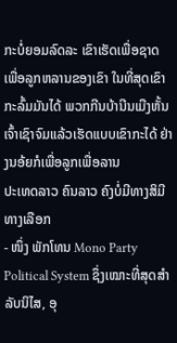ກະບໍ່ຍອມລົດລະ ເຂົາເຮັດເພື່ອຊາດ ເພື່ອລູກຫລານຂອງເຂົາ ໃນທີ່ສຸດເຂົາກະລົ້ມມັນໄດ້ ພວກກີນບ້ານີນເມືງຫັ້ນ ເຈົ້າເຊົາຈົມແລ້ວເຮັດແບບເຂົາກະໄດ້ ຢ່າງນອ້ຍກໍເພື່ອລູກເພື່ອລານ
ປະເທດລາວ ຄົນລາວ ຄົງບໍ່ມີທາງສິມີທາງເລືອກ
- ໜຶ່ງ ພັກໂທນ Mono Party Political System ຊຶ່ງເໝາະທີ່ສຸດສຳລັບນິໄສ, ອຸ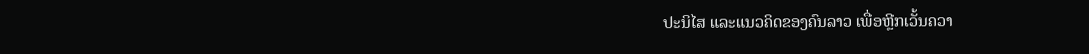ປະນິໄສ ແລະແນວຄິດຂອງຄົນລາວ ເພື່ອຫຼີກເວັ້ນຄວາ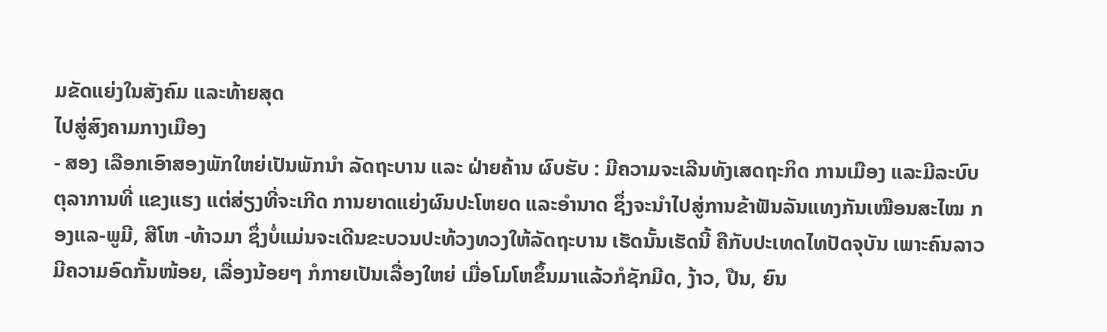ມຂັດແຍ່ງໃນສັງຄົມ ແລະທ້າຍສຸດ
ໄປສູ່ສົງຄາມກາງເມືອງ
- ສອງ ເລືອກເອົາສອງພັກໃຫຍ່ເປັນພັກນຳ ລັດຖະບານ ແລະ ຝ່າຍຄ້ານ ຜົບຮັບ : ມີຄວາມຈະເລີນທັງເສດຖະກິດ ການເມືອງ ແລະມີລະບົບຕຸລາການທີ່ ແຂງແຮງ ແຕ່ສ່ຽງທີ່ຈະເກີດ ການຍາດແຍ່ງຜົນປະໂຫຍດ ແລະອຳນາດ ຊຶ່ງຈະນຳໄປສູ່ການຂ້າຟັນລັນແທງກັນເໝືອນສະໄໝ ກອງແລ-ພູມີ, ສີໂຫ -ທ້າວມາ ຊຶ່ງບໍ່ແມ່ນຈະເດີນຂະບວນປະທ້ວງທວງໃຫ້ລັດຖະບານ ເຮັດນັ້ນເຮັດນີ້ ຄືກັບປະເທດໄທປັດຈຸບັນ ເພາະຄົນລາວມີຄວາມອົດກັ້ນໜ້ອຍ, ເລື່ອງນ້ອຍໆ ກໍກາຍເປັນເລື່ອງໃຫຍ່ ເມື່ອໂມໂຫຂຶ້ນມາແລ້ວກໍຊັກມີດ, ງ້າວ, ປືນ, ຍົນ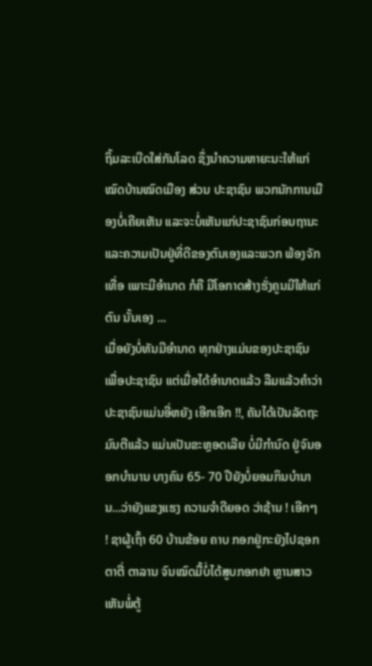ຖິ້ມລະເບີດໃສ່ກັນໂລດ ຊຶ່ງນຳຄວາມຫາຍະນະໃຫ້ແກ່ໝົດບ້ານໝົດເມືອງ ສ່ວນ ປະຊາຊົນ ພວກນັກການເມືອງບໍ່ເຄີຍເຫັນ ແລະຈະບໍ່ເຫັນແກ່ປະຊາຊົນກ່ອນຖານະແລະຄວາມເປັນຢູ່ທີ່ດີຂອງຕົນເອງແລະພວກ ພ້ອງຈັກເທື່ອ ເພາະມີອຳນາດ ກໍຄື ມີໂອກາດສ້າງຮັ່ງຄູນມີໃຫ້ແກ່ຕົນ ນັ້ນເອງ ...
ເມື່ອຍັງບໍ່ທັນມີອຳນາດ ທຸກຢ່າງແມ່ນຂອງປະຊາຊົນ ເພື່ອປະຊາຊົນ ແຕ່ເມື່ອໄດ້ອຳນາດແລ້ວ ລືມແລ້ວຄຳວ່າປະຊາຊົນແມ່ນອີ່ຫຍັງ ເອີກເອີກ !!, ຄັນໄດ້ເປັນລັດຖະມົນຕີແລ້ວ ແມ່ນເປັນຂະຫຼອດເລີຍ ບໍ່ມີກຳນົດ ຢູ່ຈົນອອກບຳນານ ບາງຄົນ 65- 70 ປີຍັງບໍ່ຍອມກິນບຳນານ...ວ່າຍັງແຂງແຮງ ຄວາມຈຳດີຍອດ ວ່າຊ້ານ ! ເອີກໆ ! ຊາຜູ້ເຖົ້າ 60 ບ້ານຂ້ອຍ ຄາບ ກອກຢູ່ກະຍັງໄປຊອກຕາຕີ່ ຕາລານ ຈົນໝົດມື້ບໍ່ໄດ້ສູບກອກຢາ ຫຼານສາວເຫັນພໍ່ຕູ້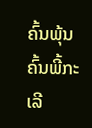ຄົ້ນພຸ້ນຄົ້ນພີ້ກະເລີ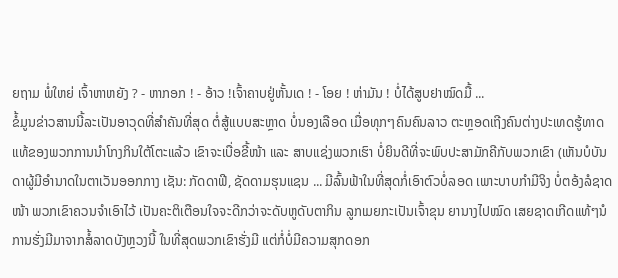ຍຖາມ ພໍ່ໃຫຍ່ ເຈົ້າຫາຫຍັງ ? - ຫາກອກ ! - ອ້າວ !ເຈົ້າຄາບຢູ່ຫັ້ນເດ ! - ໂອຍ ! ຫ່າມັນ ! ບໍ່ໄດ້ສູບຢາໝົດມື້ ...
ຂໍ້ມູນຂ່າວສານນີ້ລະເປັນອາວຸດທີ່ສຳຄັນທີ່ສຸດ ຕໍ່ສູ້ແບບສະຫຼາດ ບໍ່ນອງເລືອດ ເມື່ອທຸກໆຄົນຄົນລາວ ຕະຫຼອດເຖີງຄົນຕ່າງປະເທດຮູ້ທາດແທ້ຂອງພວກການນຳໂກງກິນໃຕ້ໂຕະແລ້ວ ເຂົາຈະເບື່ອຂີ້ໜ້າ ແລະ ສາບແຊ່ງພວກເຮົາ ບໍ່ຍິນດີທີ່ຈະພົບປະສາມັກຄີກັບພວກເຂົາ (ເຫັນບໍບັນດາຜູ້ມີອຳນາດໃນຕາເວັນອອກກາງ ເຊັນ: ກັດດາຟີ, ຊັດດາມຮຸນແຊນ ... ມີລົ້ນຟ້າໃນທີ່ສຸດກໍ່ເອົາຕົວບໍ່ລອດ ເພາະບາບກຳມີຈິງ ບໍ່ຕອ້ງລໍຊາດໜ້າ ພວກເຂົາຄວນຈຳເອົາໄວ້ ເປັນຄະຕິເຕືອນໃຈຈະດີກວ່າຈະດັບຫູດັບຕາກິນ ລູກເມຍກະເປັນເຈົ້າຂຸນ ຍານາງໄປໝົດ ເສຍຊາດເກີດແທ້ໆນໍ
ການຮັ່ງມີມາຈາກສໍ້ລາດບັງຫຼວງນີ້ ໃນທີ່ສຸດພວກເຂົາຮັ່ງມີ ແຕ່ກໍ່ບໍ່ມີຄວາມສຸກດອກ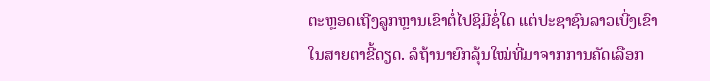ຕະຫຼອດເຖີງລູກຫຼານເຂົາຕໍ່ໄປຊິມີຊໍ່ໃດ ແຕ່ປະຊາຊົນລາວເບີ່ງເຂົາໃນສາຍຕາຂີ້ດຽດ. ລໍຖ້ານາຍົກລຸ້ນໃໝ່ທີ່ມາຈາກການຄັດເລືອກ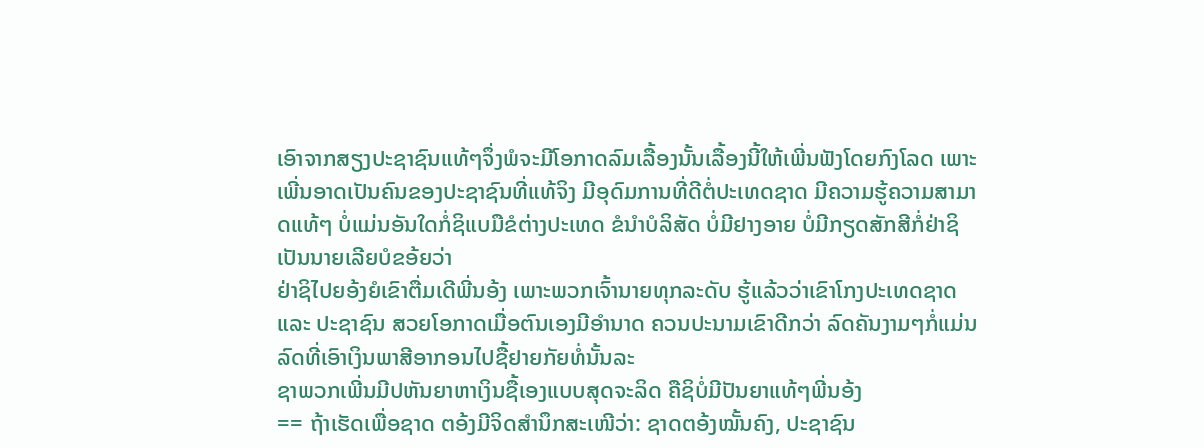ເອົາຈາກສຽງປະຊາຊົນແທ້ໆຈຶ່ງພໍຈະມີໂອກາດລົມເລື້ອງນັ້ນເລື້ອງນີ້ໃຫ້ເພີ່ນຟັງໂດຍກົງໂລດ ເພາະເພີ່ນອາດເປັນຄົນຂອງປະຊາຊົນທີ່ແທ້ຈິງ ມີອຸດົມການທີ່ດີຕໍ່ປະເທດຊາດ ມີຄວາມຮູ້ຄວາມສາມາດແທ້ໆ ບໍ່ແມ່ນອັນໃດກໍ່ຊິແບມືຂໍຕ່າງປະເທດ ຂໍນຳບໍລິສັດ ບໍ່ມີຢາງອາຍ ບໍ່ມີກຽດສັກສີກໍ່ຢ່າຊິເປັນນາຍເລີຍບໍຂອ້ຍວ່າ
ຢ່າຊິໄປຍອ້ງຍໍເຂົາຕື່ມເດີພີ່ນອ້ງ ເພາະພວກເຈົ້ານາຍທຸກລະດັບ ຮູ້ແລ້ວວ່າເຂົາໂກງປະເທດຊາດ ແລະ ປະຊາຊົນ ສວຍໂອກາດເມື່ອຕົນເອງມີອຳນາດ ຄວນປະນາມເຂົາດີກວ່າ ລົດຄັນງາມໆກໍ່ແມ່ນລົດທີ່ເອົາເງິນພາສີອາກອນໄປຊື້ຢາຍກັຍທໍ່ນັ້ນລະ
ຊາພວກເພີ່ນມີປຫັນຍາຫາເງິນຊື້ເອງແບບສຸດຈະລິດ ຄືຊິບໍ່ມີປັນຍາແທ້ໆພີ່ນອ້ງ
== ຖ້າເຮັດເພື່ອຊາດ ຕອ້ງມີຈິດສຳນຶກສະເໜີວ່າ: ຊາດຕອ້ງໝັ້ນຄົງ, ປະຊາຊົນ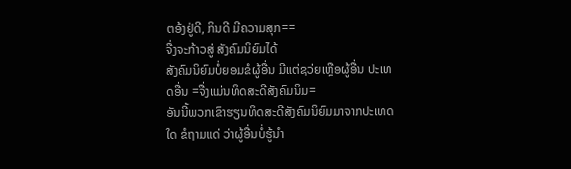ຕອ້ງຢູ່ດີ, ກິນດີ ມີຄວາມສຸກ==
ຈື່ງຈະກ້າວສູ່ ສັງຄົມນິຍົມໄດ້
ສັງຄົມນິຍົມບໍ່ຍອມຂໍຜູ້ອື່ນ ມີແຕ່ຊວ່ຍເຫຼືອຜູ້ອື່ນ ປະເທດອື່ນ =ຈື່ງແມ່ນທິດສະດີສັງຄົມນິມ=
ອັນນີ້ພວກເຂົາຮຽນທິດສະດີສັງຄົມນິຍົມມາຈາກປະເທດໃດ ຂໍຖາມແດ່ ວ່າຜູ້ອື່ນບໍ່ຮູ້ນຳ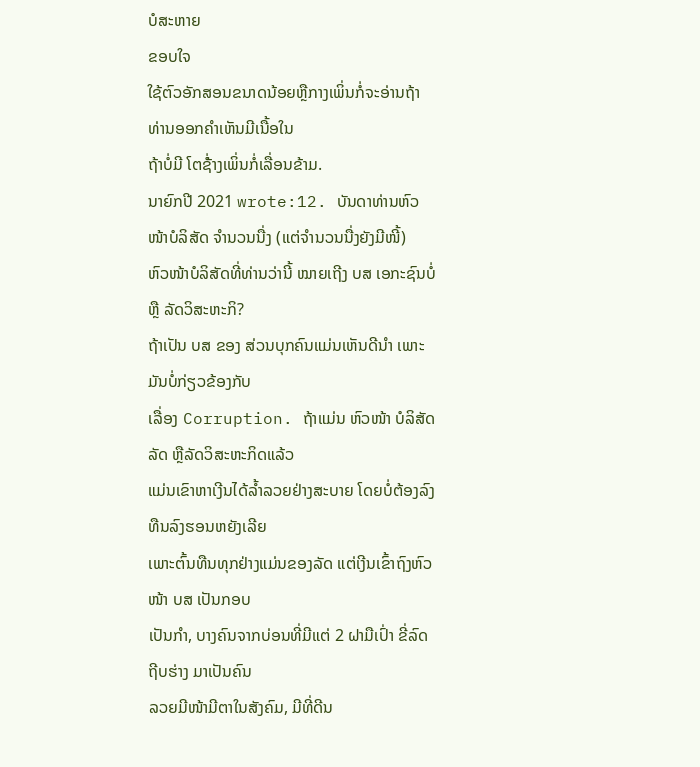ບໍສະຫາຍ
ຂອບໃຈ
ໃຊ້ຕົວອັກສອນຂນາດນ້ອຍຫຼືກາງເພິ່ນກໍ່ຈະອ່ານຖ້າທ່ານອອກຄໍາເຫັນມີເນື້ອໃນ
ຖ້າບໍ່ມີ ໂຕຊໍ່້າງເພິ່ນກໍ່ເລື່ອນຂ້າມ.
ນາຍົກປີ 2021 wrote:12. ບັນດາທ່ານຫົວໜ້າບໍລິສັດ ຈຳນວນນື່ງ (ແຕ່ຈຳນວນນື່ງຍັງມີໜີ້)
ຫົວໜ້າບໍລິສັດທີ່ທ່ານວ່ານີ້ ໝາຍເຖີງ ບສ ເອກະຊົນບໍ່ ຫຼື ລັດວິສະຫະກິ?
ຖ້າເປັນ ບສ ຂອງ ສ່ວນບຸກຄົນແມ່ນເຫັນດີນຳ ເພາະມັນບໍ່ກ່ຽວຂ້ອງກັບ
ເລື່ອງ Corruption. ຖ້າແມ່ນ ຫົວໜ້າ ບໍລິສັດລັດ ຫຼືລັດວິສະຫະກິດແລ້ວ
ແມ່ນເຂົາຫາເງີນໄດ້ລ້ຳລວຍຢ່າງສະບາຍ ໂດຍບໍ່ຕ້ອງລົງທືນລົງຮອນຫຍັງເລີຍ
ເພາະຕົ້ນທືນທຸກຢ່າງແມ່ນຂອງລັດ ແຕ່ເງີນເຂົ້າຖົງຫົວໜ້າ ບສ ເປັນກອບ
ເປັນກຳ, ບາງຄົນຈາກບ່ອນທີ່ມີແຕ່ 2 ຝາມືເປົ່າ ຂີ່ລົດຖີບຮ່າງ ມາເປັນຄົນ
ລວຍມີໜ້າມີຕາໃນສັງຄົມ, ມີທີ່ດີນ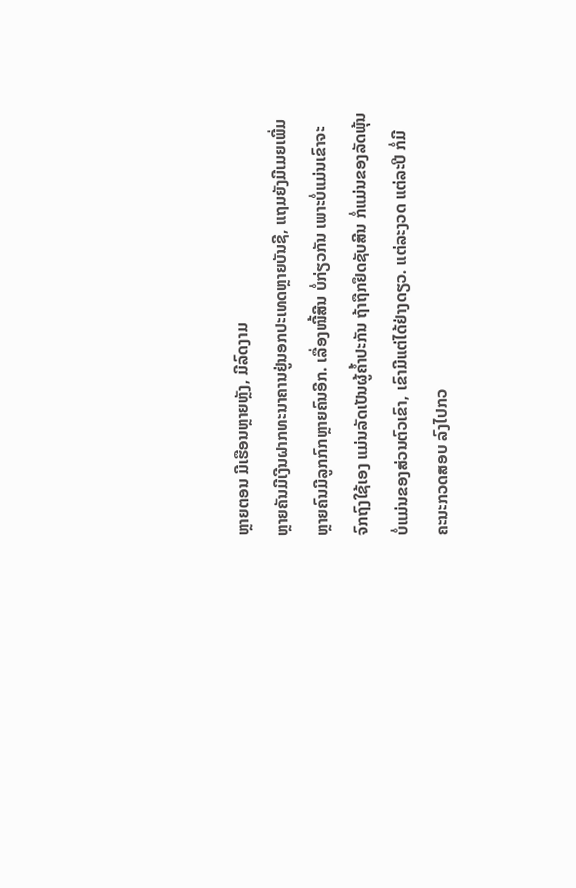ຫຼາຍຕອນ ມີເຮືອນຫຼາຍຫຼັງ, ມີລົດງາມ
ຫຼາຍຄັນມີເງີນຝາກທະນາຄານຢູ່ນອກປະເທດຫຼາຍບັນຊີ, ແຖມຍັງມີເມຍເພີ່ມ
ຫຼາຍຄົນມີລູກກົກຫຼາຍຄົນອີກ. ເລື່ອງໜີ້ສີນ ບໍ່ກ່ຽວກັນ ເພາະບໍ່ແມ່ນເຂົາຈະ
ຈົກຖົງໃຊ້ເອງ ແມ່ນລັດເປັນຜູ້ຄ້ຳປະກັນ ຖ້າຖືກຢຶດຊັບສີນ ກໍ່ແມ່ນຂອງລັດພຸ້ນ
ບໍ່ແມ່ນຂອງສ່ວນຕົວເຂົາ, ເຂົາມີແຕ່ໄດ້ຢ່າງດຽວ. ແຕ່ລະງວດ ແຕ່ລະປີ ກໍ່ມີ
ຄະນະກວດສອບ ລົງໄປກວ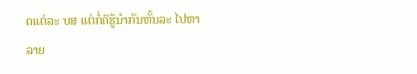ດແຕ່ລະ ບສ ແຕ່ກໍ່ຄືຮູ້ນຳກັນຫັ້ນລະ ໄປຫາລາຍ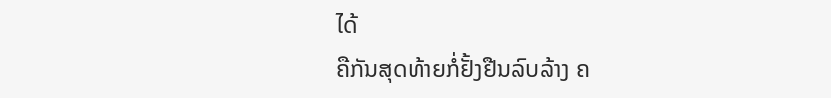ໄດ້
ຄືກັນສຸດທ້າຍກໍ່ຢັ້ງຢືນລົບລ້າງ ຄ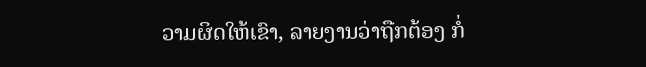ວາມຜິດໃຫ້ເຂົາ, ລາຍງານວ່າຖືກຕ້ອງ ກໍ່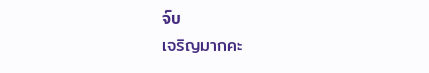ຈົບ
เจริญมากคะ